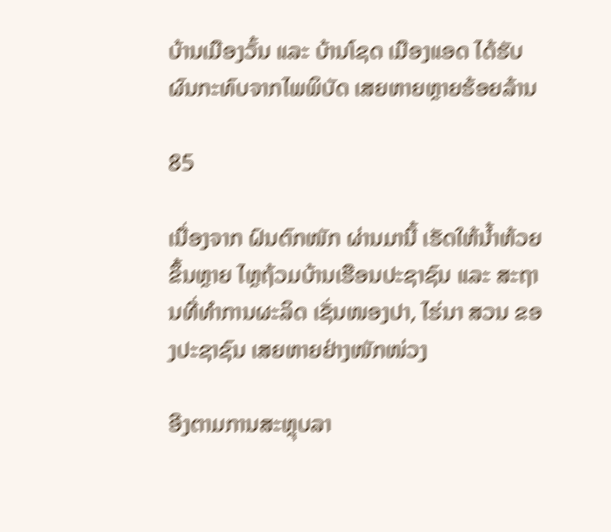ບ້ານເມືອງວັ້ນ ແລະ ບ້ານໂຊດ ເມືອງແອດ ໄດ້ຮັບຜົນກະທົບຈາກໄພພິບັດ ເສຍຫາຍຫຼາຍຮ້ອຍລ້ານ

85

ເນື່ອງຈາກ ຝົນຕົກໜັກ ຜ່ານມານີ້ ເຮັດໃຫ້ນໍ້າຫ້ວຍຂຶ້ນຫຼາຍ ໄຫຼຖ້ວມບ້ານເຮືອນປະຊາຊົນ ແລະ ສະຖານທີ່ທໍາການຜະລິດ ເຊັ່ນໜອງປາ, ໄຮ່ນາ ສວນ ຂອງປະຊາຊົນ ເສຍຫາຍຢ່າງໜັກໜ່ວງ

ອີງຕາມການສະຫຼຸບລາ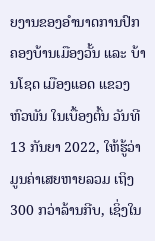ຍງານຂອງອຳນາດການປົກຄອງບ້ານເມືອງວັ້ນ ແລະ ບ້ານໂຊດ ເມືອງແອດ ແຂວງຫົວພັນ ໃນເບື້ອງຕົ້ນ ວັນທີ 13 ກັນຍາ 2022, ໃຫ້ຮູ້ວ່າ ມູນຄ່າເສຍຫາຍລວມ ເຖິງ 300 ກວ່າລ້ານກີບ, ເຊິ່ງໃນ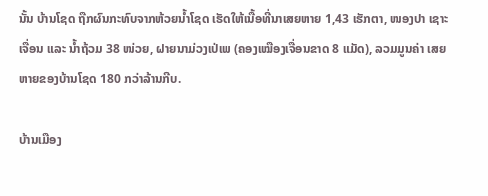ນັ້ນ ບ້ານໂຊດ ຖືກຜົນກະທົບຈາກຫ້ວຍນ້ຳໂຊດ ເຮັດໃຫ້ເນື້ອທີ່ນາເສຍຫາຍ 1,43 ເຮັກຕາ, ໜອງປາ ເຊາະເຈື່ອນ ແລະ ນ້ຳຖ້ວມ 38 ໜ່ວຍ, ຝາຍນາມ່ວງເປ່ເພ (ຄອງເໝືອງເຈື່ອນຂາດ 8 ແມັດ), ລວມມູນຄ່າ ເສຍຫາຍຂອງບ້ານໂຊດ 180 ກວ່າລ້ານກີບ.

ບ້ານເມືອງ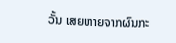ວັ້ນ ເສຍຫາຍຈາກຜົນກະ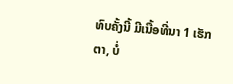ທົບຄັ້ງນີ້ ມີເນື້ອທີ່ນາ 1 ເຮັກຕາ, ບໍ່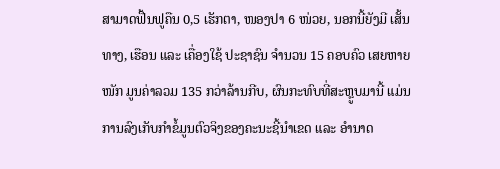ສາມາດຟື້ນຟູຄືນ 0,5 ເຮັກຕາ, ໜອງປາ 6 ໜ່ວຍ, ນອກນີ້ຍັງມີ ເສັ້ນທາງ, ເຮືອນ ແລະ ເຄື່ອງໃຊ້ ປະຊາຊົນ ຈຳນວນ 15 ຄອບຄົວ ເສຍຫາຍໜັກ ມູນຄ່າລວມ 135 ກວ່າລ້ານກີບ, ຜົນກະທົບທີ່ສະຫຼູບມານີ້ ແມ່ນການລົງເກັບກຳຂໍ້ມູນຕົວຈິງຂອງຄະນະຊີ້ນຳເຂດ ແລະ ອຳນາດ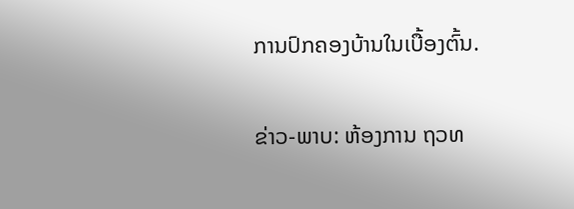ການປົກຄອງບ້ານໃນເບື້ອງຕົ້ນ.

ຂ່າວ-ພາບ: ຫ້ອງການ ຖວທ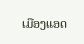ເມືອງແອດ